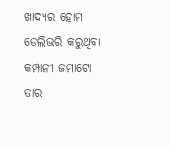ଖାଦ୍ୟର ହୋମ ଡେଲିଭରି କରୁଥିବା କମ୍ପାନୀ ଜମାଟୋ ତାର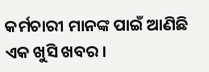କର୍ମଚାରୀ ମାନଙ୍କ ପାଇଁ ଆଣିଛି ଏକ ଖୁସି ଖବର ।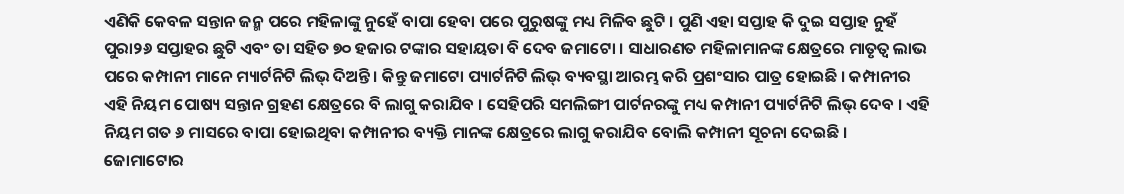ଏଣିକି କେବଳ ସନ୍ତାନ ଜନ୍ମ ପରେ ମହିଳାଙ୍କୁ ନୁହେଁ ବାପା ହେବା ପରେ ପୁରୁଷଙ୍କୁ ମଧ୍ୟ ମିଳିବ ଛୁଟି । ପୁଣି ଏହା ସପ୍ତାହ କି ଦୁଇ ସପ୍ତାହ ନୁହଁ ପୁରା୨୬ ସପ୍ତାହର ଛୁଟି ଏବଂ ତା ସହିତ ୭୦ ହଜାର ଟଙ୍କାର ସହାୟତା ବି ଦେବ ଜମାଟୋ । ସାଧାରଣତ ମହିଳାମାନଙ୍କ କ୍ଷେତ୍ରରେ ମାତୃତ୍ୱ ଲାଭ ପରେ କମ୍ପାନୀ ମାନେ ମ୍ୟାର୍ଟନିଟି ଲିଭ୍ ଦିଅନ୍ତି । କିନ୍ତୁ ଜମାଟୋ ପ୍ୟାର୍ଟନିଟି ଲିଭ୍ ବ୍ୟବସ୍ଥା ଆରମ୍ଭ କରି ପ୍ରଶଂସାର ପାତ୍ର ହୋଇଛି । କମ୍ପାନୀର ଏହି ନିୟମ ପୋଷ୍ୟ ସନ୍ତାନ ଗ୍ରହଣ କ୍ଷେତ୍ରରେ ବି ଲାଗୁ କରାଯିବ । ସେହିପରି ସମଲିଙ୍ଗୀ ପାର୍ଟନରଙ୍କୁ ମଧ୍ୟ କମ୍ପାନୀ ପ୍ୟାର୍ଟନିଟି ଲିଭ୍ ଦେବ । ଏହି ନିୟମ ଗତ ୬ ମାସରେ ବାପା ହୋଇଥିବା କମ୍ପାନୀର ବ୍ୟକ୍ତି ମାନଙ୍କ କ୍ଷେତ୍ରରେ ଲାଗୁ କରାଯିବ ବୋଲି କମ୍ପାନୀ ସୂଚନା ଦେଇଛି ।
ଜୋମାଟୋର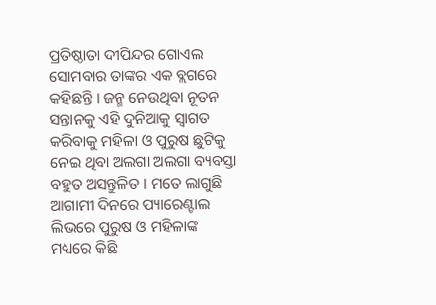ପ୍ରତିଷ୍ଠାତା ଦୀପିନ୍ଦର ଗୋଏଲ ସୋମବାର ତାଙ୍କର ଏକ ବ୍ଲଗରେ କହିଛନ୍ତି । ଜନ୍ମ ନେଉଥିବା ନୂତନ ସନ୍ତାନକୁ ଏହି ଦୁନିଆକୁ ସ୍ୱାଗତ କରିବାକୁ ମହିଳା ଓ ପୁରୁଷ ଛୁଟିକୁ ନେଇ ଥିବା ଅଲଗା ଅଲଗା ବ୍ୟବସ୍ତା ବହୁତ ଅସନ୍ତୁଳିତ । ମତେ ଲାଗୁଛି ଆଗାମୀ ଦିନରେ ପ୍ୟାରେଣ୍ଟାଲ ଲିଭରେ ପୁରୁଷ ଓ ମହିଳାଙ୍କ ମଧ୍ୟରେ କିଛି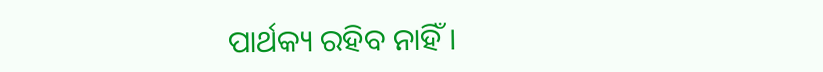ପାର୍ଥକ୍ୟ ରହିବ ନାହିଁ ।